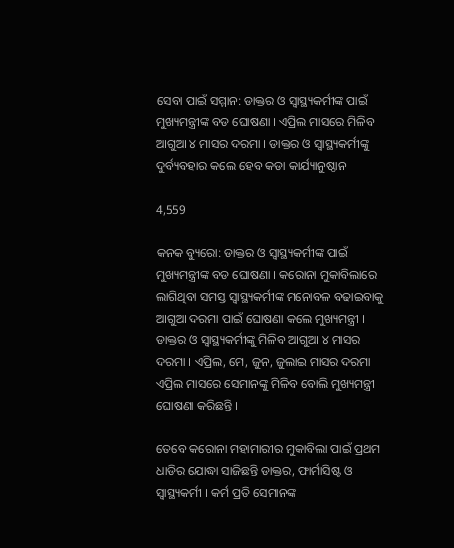ସେବା ପାଇଁ ସମ୍ମାନ: ଡାକ୍ତର ଓ ସ୍ୱାସ୍ଥ୍ୟକର୍ମୀଙ୍କ ପାଇଁ ମୁଖ୍ୟମନ୍ତ୍ରୀଙ୍କ ବଡ ଘୋଷଣା । ଏପ୍ରିଲ ମାସରେ ମିଳିବ ଆଗୁଆ ୪ ମାସର ଦରମା । ଡାକ୍ତର ଓ ସ୍ୱାସ୍ଥ୍ୟକର୍ମୀଙ୍କୁ ଦୁର୍ବ୍ୟବହାର କଲେ ହେବ କଡା କାର୍ଯ୍ୟାନୁଷ୍ଠାନ

4,559

କନକ ବ୍ୟୁରୋ: ଡାକ୍ତର ଓ ସ୍ୱାସ୍ଥ୍ୟକର୍ମୀଙ୍କ ପାଇଁ ମୁଖ୍ୟମନ୍ତ୍ରୀଙ୍କ ବଡ ଘୋଷଣା । କରୋନା ମୁକାବିଲାରେ ଲାଗିଥିବା ସମସ୍ତ ସ୍ୱାସ୍ଥ୍ୟକର୍ମୀଙ୍କ ମନୋବଳ ବଢାଇବାକୁ ଆଗୁଆ ଦରମା ପାଇଁ ଘୋଷଣା କଲେ ମୁଖ୍ୟମନ୍ତ୍ରୀ । ଡାକ୍ତର ଓ ସ୍ୱାସ୍ଥ୍ୟକର୍ମୀଙ୍କୁ ମିଳିବ ଆଗୁଆ ୪ ମାସର ଦରମା । ଏପ୍ରିଲ, ମେ, ଜୁନ, ଜୁଲାଇ ମାସର ଦରମା ଏପ୍ରିଲ ମାସରେ ସେମାନଙ୍କୁ ମିଳିବ ବୋଲି ମୁଖ୍ୟମନ୍ତ୍ରୀ ଘୋଷଣା କରିଛନ୍ତି ।

ତେବେ କରୋନା ମହାମାରୀର ମୁକାବିଲା ପାଇଁ ପ୍ରଥମ ଧାଡିର ଯୋଦ୍ଧା ସାଜିଛନ୍ତି ଡାକ୍ତର, ଫାର୍ମାସିଷ୍ଟ ଓ ସ୍ୱାସ୍ଥ୍ୟକର୍ମୀ । କର୍ମ ପ୍ରତି ସେମାନଙ୍କ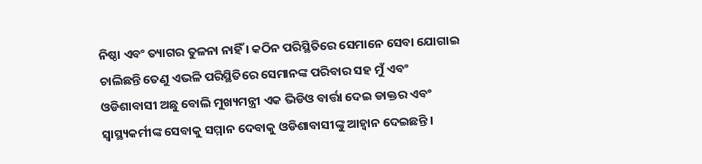ନିଷ୍ଠା ଏବଂ ତ୍ୟାଗର ତୁଳନା ନାହିଁ । କଠିନ ପରିସ୍ଥିତିରେ ସେମାନେ ସେବା ଯୋଗାଇ ଚାଲିଛନ୍ତି ତେଣୁ ଏଭଳି ପରିସ୍ଥିତିରେ ସେମାନଙ୍କ ପରିବାର ସହ ମୁଁ ଏବଂ ଓଡିଶାବାସୀ ଅଛୁ ବୋଲି ମୁଖ୍ୟମନ୍ତ୍ରୀ ଏକ ଭିଡିଓ ବାର୍ତ୍ତା ଦେଇ ଡାକ୍ତର ଏବଂ ସ୍ୱାସ୍ଥ୍ୟକର୍ମୀଙ୍କ ସେବାକୁ ସମ୍ମାନ ଦେବାକୁ ଓଡିଶାବାସୀଙ୍କୁ ଆହ୍ୱାନ ଦେଇଛନ୍ତି ।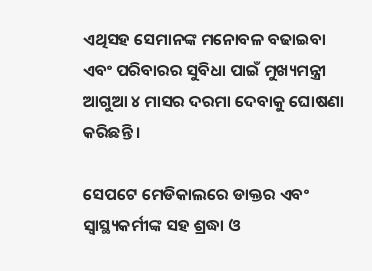ଏଥିସହ ସେମାନଙ୍କ ମନୋବଳ ବଢାଇବା ଏବଂ ପରିବାରର ସୁବିଧା ପାଇଁ ମୁଖ୍ୟମନ୍ତ୍ରୀ ଆଗୁଆ ୪ ମାସର ଦରମା ଦେବାକୁ ଘୋଷଣା କରିଛନ୍ତି ।

ସେପଟେ ମେଡିକାଲରେ ଡାକ୍ତର ଏବଂ ସ୍ୱାସ୍ଥ୍ୟକର୍ମୀଙ୍କ ସହ ଶ୍ରଦ୍ଧା ଓ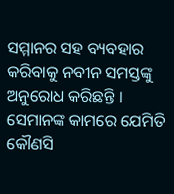ସମ୍ମାନର ସହ ବ୍ୟବହାର କରିବାକୁ ନବୀନ ସମସ୍ତଙ୍କୁ ଅନୁରୋଧ କରିଛନ୍ତି । ସେମାନଙ୍କ କାମରେ ଯେମିତି କୌଣସି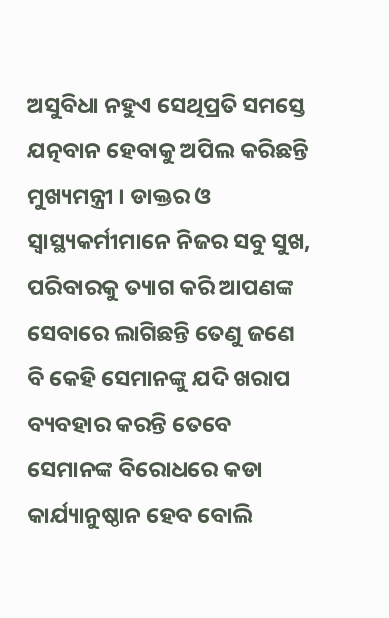ଅସୁବିଧା ନହୁଏ ସେଥିପ୍ରତି ସମସ୍ତେ ଯତ୍ନବାନ ହେବାକୁ ଅପିଲ କରିଛନ୍ତି ମୁଖ୍ୟମନ୍ତ୍ରୀ । ଡାକ୍ତର ଓ ସ୍ୱାସ୍ଥ୍ୟକର୍ମୀମାନେ ନିଜର ସବୁ ସୁଖ, ପରିବାରକୁ ତ୍ୟାଗ କରି ଆପଣଙ୍କ ସେବାରେ ଲାଗିଛନ୍ତି ତେଣୁ ଜଣେ ବି କେହି ସେମାନଙ୍କୁ ଯଦି ଖରାପ ବ୍ୟବହାର କରନ୍ତି ତେବେ ସେମାନଙ୍କ ବିରୋଧରେ କଡା କାର୍ଯ୍ୟାନୁଷ୍ଠାନ ହେବ ବୋଲି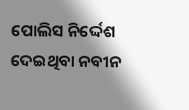ପୋଲିସ ନିର୍ଦ୍ଦେଶ ଦେଇଥିବା ନବୀନ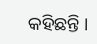କହିଛନ୍ତି ।